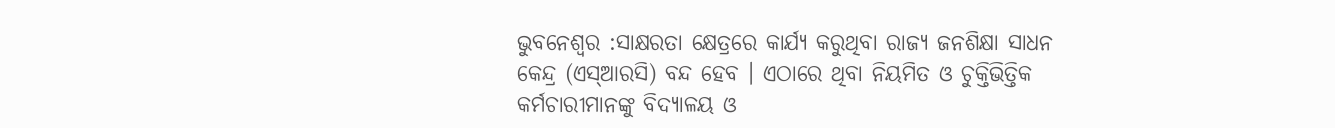ଭୁବନେଶ୍ୱର :ସାକ୍ଷରତା କ୍ଷେତ୍ରରେ କାର୍ଯ୍ୟ କରୁଥିବା ରାଜ୍ୟ ଜନଶିକ୍ଷା ସାଧନ କେନ୍ଦ୍ର (ଏସ୍ଆରସି) ବନ୍ଦ ହେବ । ଏଠାରେ ଥିବା ନିୟମିତ ଓ ଚୁକ୍ତିଭିତ୍ତିକ କର୍ମଚାରୀମାନଙ୍କୁ ବିଦ୍ୟାଳୟ ଓ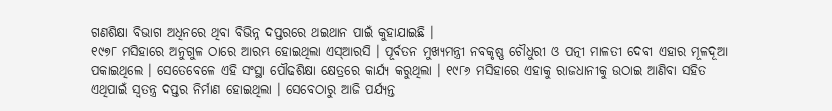ଗଣଶିକ୍ଷା ବିଭାଗ ଅଧିନରେ ଥିବା ବିଭିନ୍ନ ଦପ୍ତରରେ ଥଇଥାନ ପାଇଁ କୁହାଯାଇଛି ।
୧୯୭୮ ମସିହାରେ ଅନୁଗୁଳ ଠାରେ ଆରମ୍ଭ ହୋଇଥିଲା ଏସ୍ଆରସି । ପୂର୍ବତନ ମୁଖ୍ୟମନ୍ତ୍ରୀ ନବକୃଷ୍ଣ ଚୌଧୁରୀ ଓ ପତ୍ନୀ ମାଳତୀ ଦେବୀ ଏହାର ମୂଳଦୂଆ ପକାଇଥିଲେ । ସେତେବେଳେ ଏହି ସଂସ୍ଥା ପୌଢଶିକ୍ଷା କ୍ଷେତ୍ରରେ କାର୍ଯ୍ୟ କରୁଥିଲା । ୧୯୮୬ ମସିହାରେ ଏହାକୁ ରାଜଧାନୀକୁ ଉଠାଇ ଆଣିବା ସହିତ ଏଥିପାଇଁ ସ୍ୱତନ୍ତ୍ର ଦପ୍ତର ନିର୍ମାଣ ହୋଇଥିଲା । ସେବେଠାରୁ ଆଜି ପର୍ଯ୍ୟନ୍ତ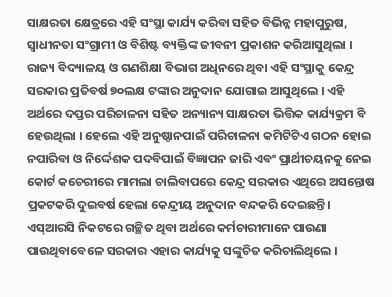ସାକ୍ଷରତା କ୍ଷେତ୍ରରେ ଏହି ସଂସ୍ଥା କାର୍ଯ୍ୟ କରିବା ସହିତ ବିଭିନ୍ନ ମହାପୁରୁଷ, ସ୍ୱାଧୀନତା ସଂଗ୍ରାମୀ ଓ ବିଶିଷ୍ଟ ବ୍ୟକ୍ତିଙ୍କ ଜୀବନୀ ପ୍ରକାଶନ କରିଆସୁଥିଲା ।
ରାଜ୍ୟ ବିଦ୍ୟାଳୟ ଓ ଗଣଶିକ୍ଷା ବିଭାଗ ଅଧିନରେ ଥିବା ଏହି ସଂସ୍ଥାକୁ କେନ୍ଦ୍ର ସରକାର ପ୍ରତିବର୍ଷ ୭୦ଲକ୍ଷ ଟଙ୍କାର ଅନୁଦାନ ଯୋଗାଇ ଆସୁଥିଲେ । ଏହି ଅର୍ଥରେ ଦପ୍ତର ପରିଚାଳନା ସହିତ ଅନ୍ୟାନ୍ୟ ସାକ୍ଷରତା ଭିତ୍ତିକ କାର୍ଯ୍ୟକ୍ରମ ବି ହେଉଥିଲା । ହେଲେ ଏହି ଅନୁଷ୍ଠାନପାଇଁ ପରିଚାଳନା କମିଟିଟିଏ ଗଠନ ହୋଇ ନପାରିବା ଓ ନିର୍ଦ୍ଦେଶକ ପଦବିପାଇଁ ବିଜ୍ଞାପନ ଜାରି ଏବଂ ପ୍ରାର୍ଥୀଚୟନକୁ ନେଇ କୋର୍ଟ କଚେରୀରେ ମାମଲା ଚାଲିବାପରେ କେନ୍ଦ୍ର ସରକାର ଏଥିରେ ଅସନ୍ତୋଷ ପ୍ରକଟକରି ଦୁଇବର୍ଷ ହେଲା କେନ୍ଦ୍ରୀୟ ଅନୁଦାନ ବନ୍ଦକରି ଦେଇଛନ୍ତି। ଏସ୍ଆରସି ନିକଟରେ ଗଚ୍ଛିତ ଥିବା ଅର୍ଥରେ କର୍ମଚାରୀମାନେ ପାଉଣା ପାଉଥିବାବେଳେ ସରକାର ଏହାର କାର୍ଯ୍ୟକୁ ସଙ୍କୁଚିତ କରିଚାଲିଥିଲେ ।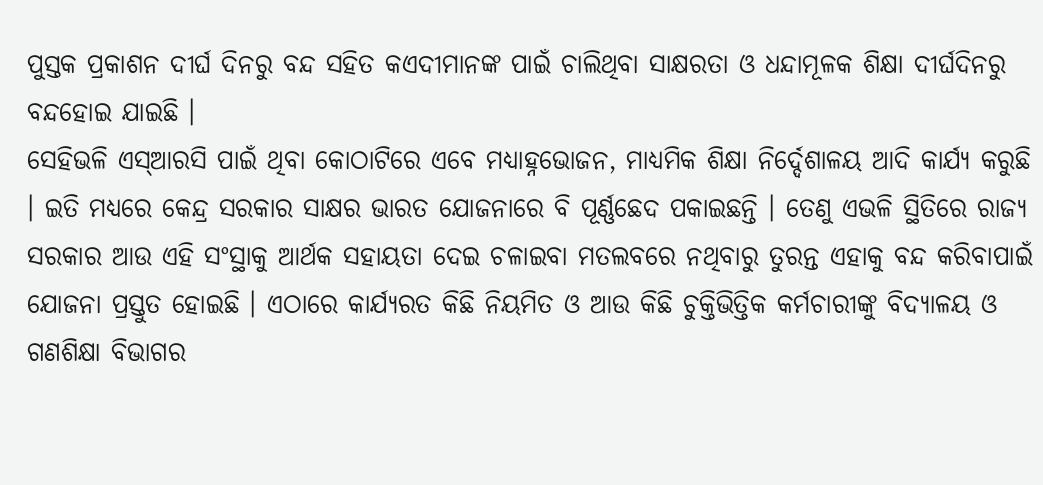ପୁସ୍ତକ ପ୍ରକାଶନ ଦୀର୍ଘ ଦିନରୁ ବନ୍ଦ ସହିତ କଏଦୀମାନଙ୍କ ପାଇଁ ଚାଲିଥିବା ସାକ୍ଷରତା ଓ ଧନ୍ଦାମୂଳକ ଶିକ୍ଷା ଦୀର୍ଘଦିନରୁ ବନ୍ଦହୋଇ ଯାଇଛି ।
ସେହିଭଳି ଏସ୍ଆରସି ପାଇଁ ଥିବା କୋଠାଟିରେ ଏବେ ମଧ୍ୟାହ୍ନଭୋଜନ, ମାଧ୍ୟମିକ ଶିକ୍ଷା ନିର୍ଦ୍ଦେଶାଳୟ ଆଦି କାର୍ଯ୍ୟ କରୁଛି । ଇତି ମଧ୍ୟରେ କେନ୍ଦ୍ର ସରକାର ସାକ୍ଷର ଭାରତ ଯୋଜନାରେ ବି ପୂର୍ଣ୍ଣଛେଦ ପକାଇଛନ୍ତି । ତେଣୁ ଏଭଳି ସ୍ଥିତିରେ ରାଜ୍ୟ ସରକାର ଆଉ ଏହି ସଂସ୍ଥାକୁ ଆର୍ଥକ ସହାୟତା ଦେଇ ଚଳାଇବା ମତଲବରେ ନଥିବାରୁ ତୁରନ୍ତ ଏହାକୁ ବନ୍ଦ କରିବାପାଇଁ ଯୋଜନା ପ୍ରସ୍ତୁତ ହୋଇଛି । ଏଠାରେ କାର୍ଯ୍ୟରତ କିଛି ନିୟମିତ ଓ ଆଉ କିଛି ଚୁକ୍ତିଭିତ୍ତିକ କର୍ମଚାରୀଙ୍କୁ ବିଦ୍ୟାଳୟ ଓ ଗଣଶିକ୍ଷା ବିଭାଗର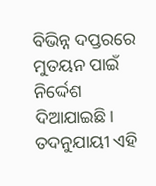ବିଭିନ୍ନ ଦପ୍ତରରେ ମୁତୟନ ପାଇଁ ନିର୍ଦ୍ଦେଶ ଦିଆଯାଇଛି। ତଦନୁଯାୟୀ ଏହି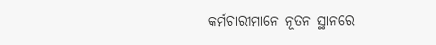କର୍ମଚାରୀମାନେ ନୂତନ ସ୍ଥାନରେ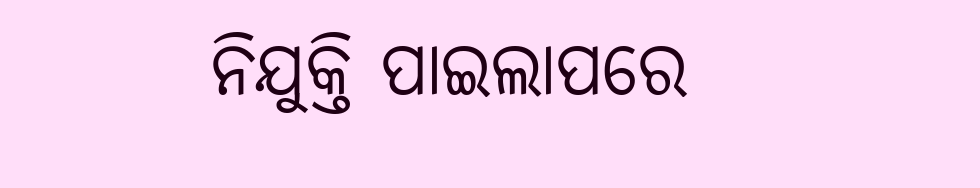ନିଯୁକ୍ତି ପାଇଲାପରେ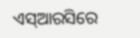ଏସ୍ଆରସିରେ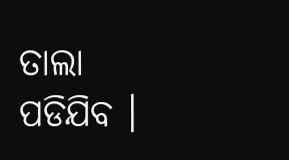ତାଲା ପଡିଯିବ ।